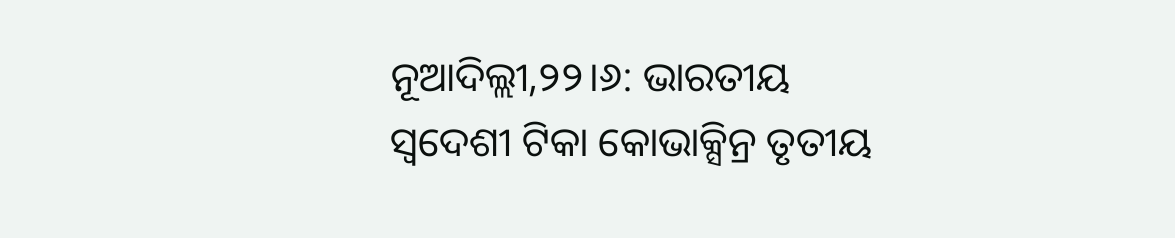ନୂଆଦିଲ୍ଲୀ,୨୨।୬: ଭାରତୀୟ ସ୍ବଦେଶୀ ଟିକା କୋଭାକ୍ସିନ୍ର ତୃତୀୟ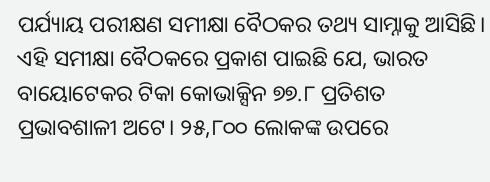ପର୍ଯ୍ୟାୟ ପରୀକ୍ଷଣ ସମୀକ୍ଷା ବୈଠକର ତଥ୍ୟ ସାମ୍ନାକୁ ଆସିଛି। ଏହି ସମୀକ୍ଷା ବୈଠକରେ ପ୍ରକାଶ ପାଇଛି ଯେ, ଭାରତ ବାୟୋଟେକର ଟିକା କୋଭାକ୍ସିନ ୭୭.୮ ପ୍ରତିଶତ ପ୍ରଭାବଶାଳୀ ଅଟେ। ୨୫,୮୦୦ ଲୋକଙ୍କ ଉପରେ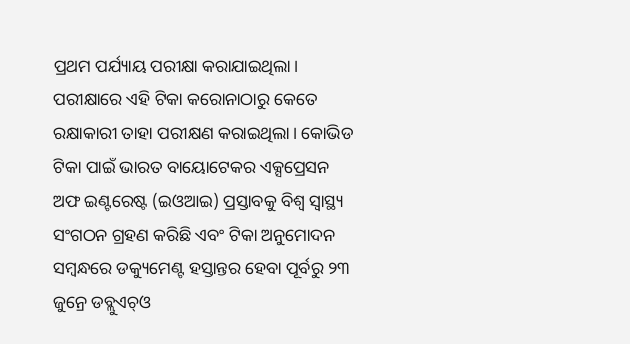ପ୍ରଥମ ପର୍ଯ୍ୟାୟ ପରୀକ୍ଷା କରାଯାଇଥିଲା। ପରୀକ୍ଷାରେ ଏହି ଟିକା କରୋନାଠାରୁ କେତେ ରକ୍ଷାକାରୀ ତାହା ପରୀକ୍ଷଣ କରାଇଥିଲା। କୋଭିଡ ଟିକା ପାଇଁ ଭାରତ ବାୟୋଟେକର ଏକ୍ସପ୍ରେସନ ଅଫ ଇଣ୍ଟରେଷ୍ଟ (ଇଓଆଇ) ପ୍ରସ୍ତାବକୁ ବିଶ୍ୱ ସ୍ବାସ୍ଥ୍ୟ ସଂଗଠନ ଗ୍ରହଣ କରିଛି ଏବଂ ଟିକା ଅନୁମୋଦନ ସମ୍ବନ୍ଧରେ ଡକ୍ୟୁମେଣ୍ଟ ହସ୍ତାନ୍ତର ହେବା ପୂର୍ବରୁ ୨୩ ଜୁନ୍ରେ ଡବ୍ଲୁଏଚ୍ଓ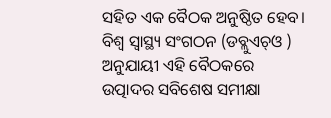ସହିତ ଏକ ବୈଠକ ଅନୁଷ୍ଠିତ ହେବ। ବିଶ୍ୱ ସ୍ବାସ୍ଥ୍ୟ ସଂଗଠନ (ଡବ୍ଲୁଏଚ୍ଓ ) ଅନୁଯାୟୀ ଏହି ବୈଠକରେ ଉତ୍ପାଦର ସବିଶେଷ ସମୀକ୍ଷା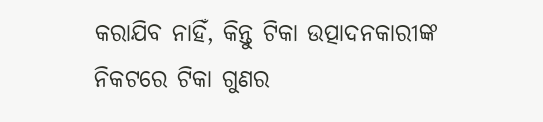କରାଯିବ ନାହିଁ, କିନ୍ତୁ ଟିକା ଉତ୍ପାଦନକାରୀଙ୍କ ନିକଟରେ ଟିକା ଗୁଣର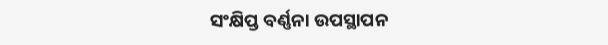ସଂକ୍ଷିପ୍ତ ବର୍ଣ୍ଣନା ଉପସ୍ଥାପନ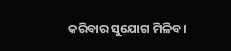କରିବାର ସୁଯୋଗ ମିଳିବ।